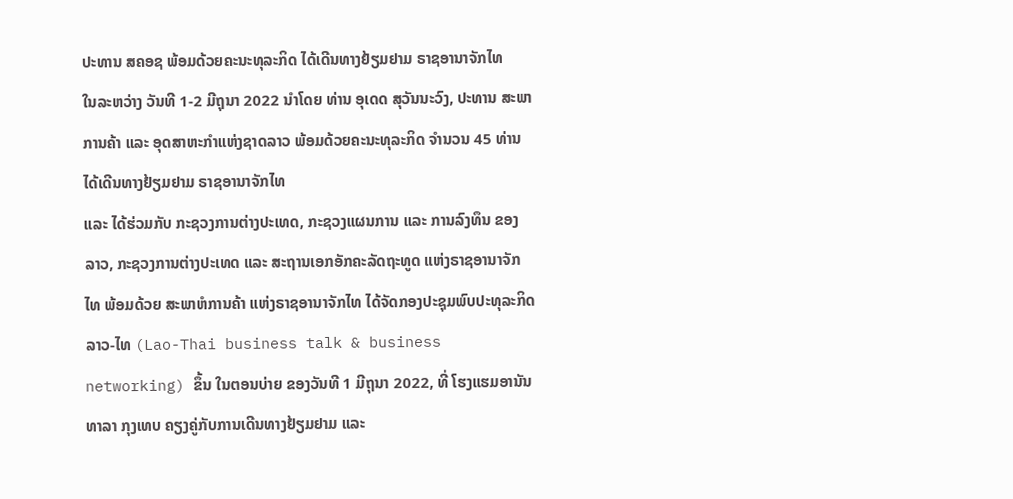ປະທານ ສຄອຊ ພ້ອມດ້ວຍຄະນະທຸລະກິດ ໄດ້ເດີນທາງຢ້ຽມຢາມ ຣາຊອານາຈັກໄທ
ໃນລະຫວ່າງ ວັນທີ 1-2 ມີຖຸນາ 2022 ນຳໂດຍ ທ່ານ ອຸເດດ ສຸວັນນະວົງ, ປະທານ ສະພາການຄ້າ ແລະ ອຸດສາຫະກຳແຫ່ງຊາດລາວ ພ້ອມດ້ວຍຄະນະທຸລະກິດ ຈຳນວນ 45 ທ່ານ ໄດ້ເດີນທາງຢ້ຽມຢາມ ຣາຊອານາຈັກໄທ
ແລະ ໄດ້ຮ່ວມກັບ ກະຊວງການຕ່າງປະເທດ, ກະຊວງແຜນການ ແລະ ການລົງທຶນ ຂອງ ລາວ, ກະຊວງການຕ່າງປະເທດ ແລະ ສະຖານເອກອັກຄະລັດຖະທູດ ແຫ່ງຣາຊອານາຈັກໄທ ພ້ອມດ້ວຍ ສະພາຫໍການຄ້າ ແຫ່ງຣາຊອານາຈັກໄທ ໄດ້ຈັດກອງປະຊຸມພົບປະທຸລະກິດ ລາວ-ໄທ (Lao-Thai business talk & business networking) ຂຶ້ນ ໃນຕອນບ່າຍ ຂອງວັນທີ 1 ມີຖຸນາ 2022, ທີ່ ໂຮງແຮມອານັນທາລາ ກຸງເທບ ຄຽງຄູ່ກັບການເດີນທາງຢ້ຽມຢາມ ແລະ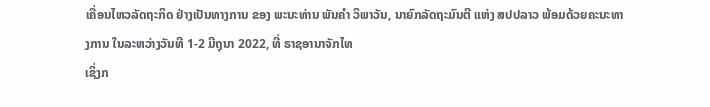ເຄື່ອນໄຫວລັດຖະກິດ ຢ່າງເປັນທາງການ ຂອງ ພະນະທ່ານ ພັນຄຳ ວິພາວັນ, ນາຍົກລັດຖະມົນຕີ ແຫ່ງ ສປປລາວ ພ້ອມດ້ວຍຄະນະທາງການ ໃນລະຫວ່າງວັນທີ 1-2 ມີຖຸນາ 2022, ທີ່ ຣາຊອານາຈັກໄທ
ເຊິ່ງກ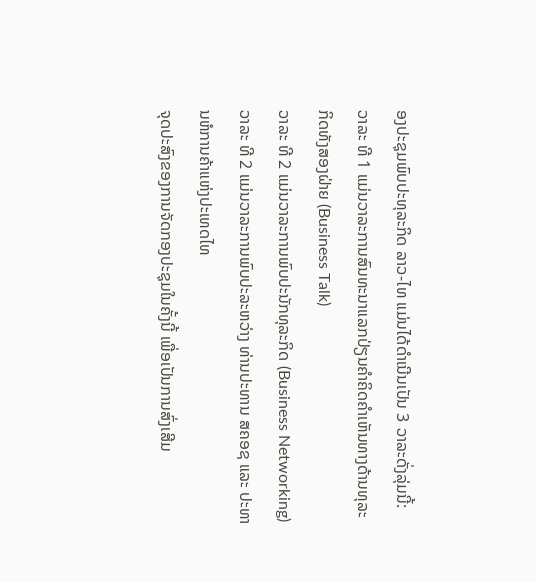ອງປະຊຸມພົບປະທຸລະກິດ ລາວ-ໄທ ແມ່ນໄດ້ດຳເນີນເປັນ 3 ວາລະດັ່ງລຸ່ມນີ້:
ວາລະ ທີ 1 ແມ່ນວາລະການສົນທະນາແລກປ່ຽນຄຳຄິດຄຳເຫັນທາງດ້ານທຸລະກິດທັງສອງຝ່າຍ (Business Talk)
ວາລະ ທີ 2 ແມ່ນວາລະການພົບປະນັກທຸລະກິດ (Business Networking)
ວາລະ ທີ 2 ແມ່ນວາລະການພົບປະລະຫວ່າງ ທ່ານປະທານ ສຄອຊ ແລະ ປະທານຫໍການຄ້າແຫ່ງປະເທດໄທ
ຈຸດປະສົງຂອງການຈັດກອງປະຊຸມໃນຄັ້ງນີ້ ເພື່ອເປັນການສົ່ງເສີມ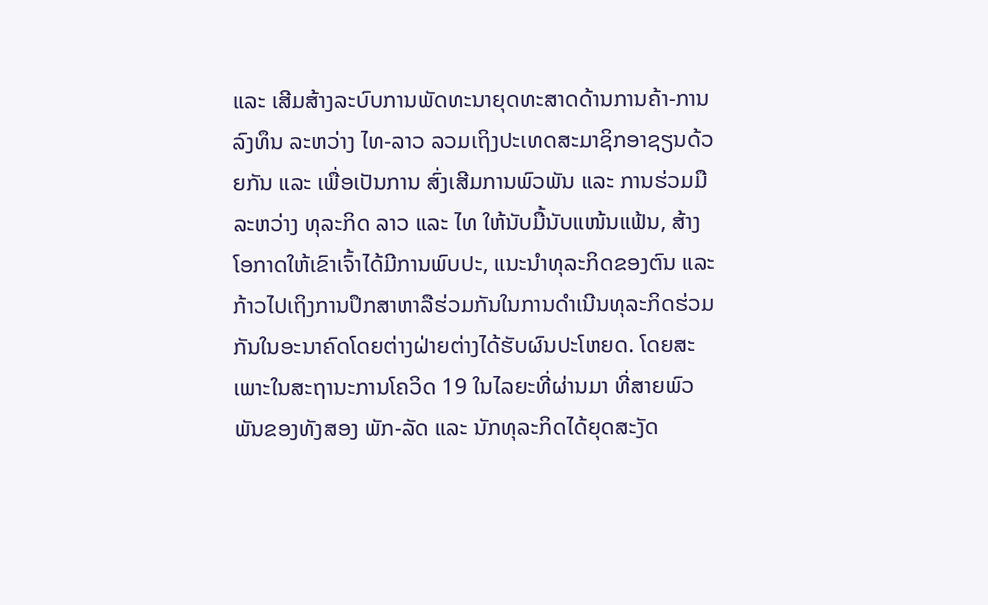ແລະ ເສີມສ້າງລະບົບການພັດທະນາຍຸດທະສາດດ້ານການຄ້າ-ການລົງທຶນ ລະຫວ່າງ ໄທ-ລາວ ລວມເຖິງປະເທດສະມາຊິກອາຊຽນດ້ວຍກັນ ແລະ ເພື່ອເປັນການ ສົ່ງເສີມການພົວພັນ ແລະ ການຮ່ວມມື ລະຫວ່າງ ທຸລະກິດ ລາວ ແລະ ໄທ ໃຫ້ນັບມື້ນັບແໜ້ນແຟ້ນ, ສ້າງ ໂອກາດໃຫ້ເຂົາເຈົ້າໄດ້ມີການພົບປະ, ແນະນຳທຸລະກິດຂອງຕົນ ແລະ ກ້າວໄປເຖິງການປຶກສາຫາລືຮ່ວມກັນໃນການດຳເນີນທຸລະກິດຮ່ວມກັນໃນອະນາຄົດໂດຍຕ່າງຝ່າຍຕ່າງໄດ້ຮັບຜົນປະໂຫຍດ. ໂດຍສະເພາະໃນສະຖານະການໂຄວິດ 19 ໃນໄລຍະທີ່ຜ່ານມາ ທີ່ສາຍພົວພັນຂອງທັງສອງ ພັກ-ລັດ ແລະ ນັກທຸລະກິດໄດ້ຍຸດສະງັດ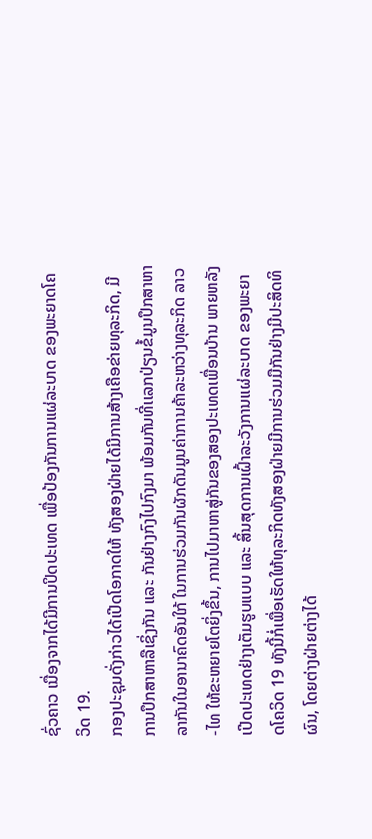ຊົ່ວຄາວ ເນື່ອງຈາກໄດ້ມີການປິດປະເທດ ເພື່ອປ້ອງກັນການແຜ່ລະບາດ ຂອງພະຍາດໂຄວິດ 19.
ກອງປະຊຸມດັ່ງກ່າວໄດ້ເປີດໂອກາດໃຫ້ ທັງສອງຝ່າຍໄດ້ມີການສ້າງເຄືອຂ່າຍທຸລະກິດ, ມີການປຶກສາຫາລືເຊິ່ງກັນ ແລະ ກັນຢ່າງກົງໄປກົງມາ ພ້ອມກັນທີ່ເເລກປ່ຽນຂໍ້ມູນປຶກສາຫາລາກັນໃນອານາຄົດອັນໃກ້ ໃນການຮ່ວມກັນຜັກດັນມູນຄ່າການຄ້າລະຫວ່າງທຸລະກິດ ລາວ-ໄທ ໃຫ້ຂະຫຍາຍໂຕຍິ່ງຂຶ້ນ, ການໄປມາຫາສູ່ກັນຂອງສອງປະເທດເພື່ອນບ້ານ ພາຍຫລັງເປີດປະເທດຢ່າງເຕັມຮູບແບບ ແລະ ສິ້ນສຸດການເຝົ້າລະວັງການເເຜ່ລະບາດ ຂອງພະຍາດໂຄວິດ 19 ທັງນີ້ກໍ່ເພື່ອເຮັດໃຫ້ທຸລະກິດທັງສອງຝ່າຍມີການຮ່ວມມືກັນຢ່າງມີປະສິດທິຜົນ, ໂດຍຕ່າງຝ່າຍຕ່າງໄດ້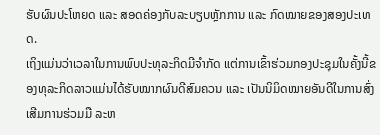ຮັບຜົນປະໂຫຍດ ແລະ ສອດຄ່ອງກັບລະບຽບຫຼັກການ ແລະ ກົດໝາຍຂອງສອງປະເທດ.
ເຖິງແມ່ນວ່າເວລາໃນການພົບປະທຸລະກິດມີຈໍາກັດ ແຕ່ການເຂົ້າຮ່ວມກອງປະຊຸມໃນຄັ້ງນີ້ຂອງທຸລະກິດລາວແມ່ນໄດ້ຮັບໝາກຜົນດີສົມຄວນ ແລະ ເປັນນິມິດໝາຍອັນດີໃນການສົ່ງເສີມການຮ່ວມມື ລະຫ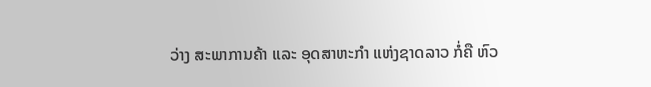ວ່າງ ສະພາການຄ້າ ແລະ ອຸດສາຫະກຳ ແຫ່ງຊາດລາວ ກໍ່ຄື ຫົວ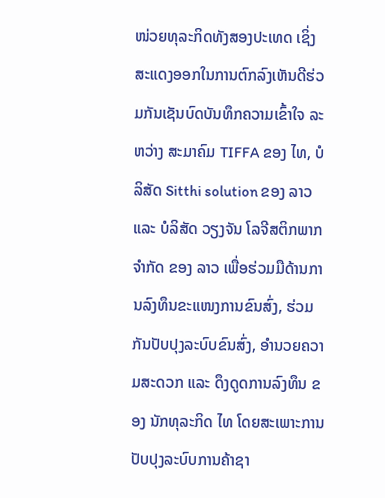ໜ່ວຍທຸລະກິດທັງສອງປະເທດ ເຊິ່ງສະແດງອອກໃນການຕົກລົງເຫັນດີຮ່ວມກັນເຊັນບົດບັນທຶກຄວາມເຂົ້າໃຈ ລະຫວ່າງ ສະມາຄົມ TIFFA ຂອງ ໄທ, ບໍລິສັດ Sitthi solution ຂອງ ລາວ ແລະ ບໍລິສັດ ວຽງຈັນ ໂລຈີສຕິກພາກ ຈຳກັດ ຂອງ ລາວ ເພື່ອຮ່ວມມືດ້ານການລົງທຶນຂະແໜງການຂົນສົ່ງ, ຮ່ວມກັນປັບປຸງລະບົບຂົນສົ່ງ, ອຳນວຍຄວາມສະດວກ ແລະ ດຶງດູດການລົງທຶນ ຂອງ ນັກທຸລະກິດ ໄທ ໂດຍສະເພາະການປັບປຸງລະບົບການຄ້າຊາ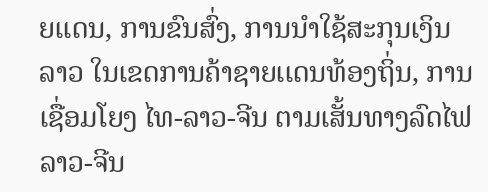ຍເເດນ, ການຂົນສົ່ງ, ການນຳໃຊ້ສະກຸນເງິນ ລາວ ໃນເຂດການຄ້າຊາຍເເດນທ້ອງຖິ່ນ, ການເຊື່ອມໂຍງ ໄທ-ລາວ-ຈີນ ຕາມເສັ້ນທາງລົດໄຟ ລາວ-ຈີນ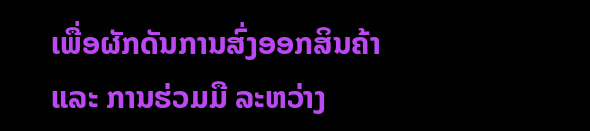ເພື່ອຜັກດັນການສົ່ງອອກສິນຄ້າ ແລະ ການຮ່ວມມື ລະຫວ່າງ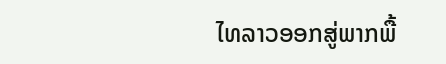ໄທລາວອອກສູ່ພາກພື້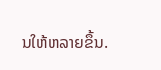ນໃຫ້ຫລາຍຂຶ້ນ.